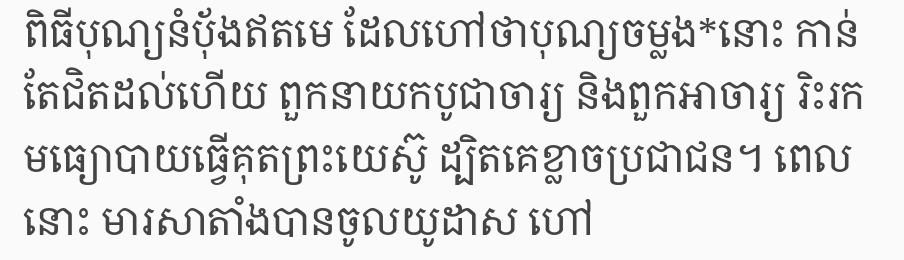ពិធីបុណ្យនំប៉័ងឥតមេ ដែលហៅថាបុណ្យចម្លង*នោះ កាន់តែជិតដល់ហើយ ពួកនាយកបូជាចារ្យ និងពួកអាចារ្យ រិះរកមធ្យោបាយធ្វើគុតព្រះយេស៊ូ ដ្បិតគេខ្លាចប្រជាជន។ ពេលនោះ មារសាតាំងបានចូលយូដាស ហៅ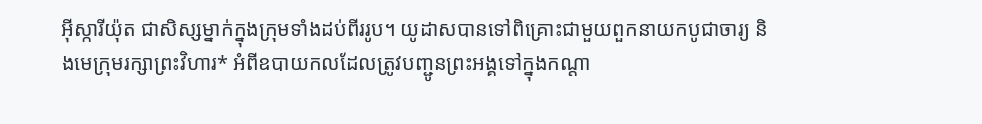អ៊ីស្ការីយ៉ុត ជាសិស្សម្នាក់ក្នុងក្រុមទាំងដប់ពីររូប។ យូដាសបានទៅពិគ្រោះជាមួយពួកនាយកបូជាចារ្យ និងមេក្រុមរក្សាព្រះវិហារ* អំពីឧបាយកលដែលត្រូវបញ្ជូនព្រះអង្គទៅក្នុងកណ្ដា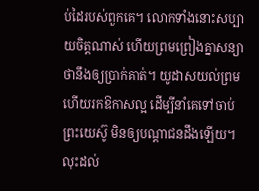ប់ដៃរបស់ពួកគេ។ លោកទាំងនោះសប្បាយចិត្តណាស់ ហើយព្រមព្រៀងគ្នាសន្យាថានឹងឲ្យប្រាក់គាត់។ យូដាសយល់ព្រម ហើយរកឱកាសល្អ ដើម្បីនាំគេទៅចាប់ព្រះយេស៊ូ មិនឲ្យបណ្ដាជនដឹងឡើយ។ លុះដល់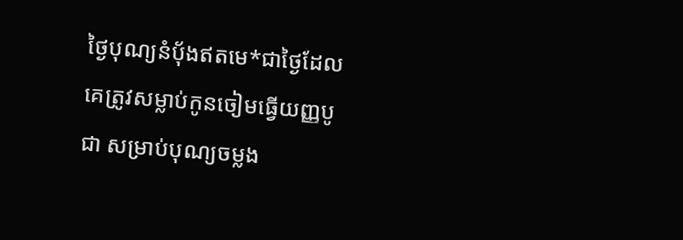ថ្ងៃបុណ្យនំប៉័ងឥតមេ*ជាថ្ងៃដែលគេត្រូវសម្លាប់កូនចៀមធ្វើយញ្ញបូជា សម្រាប់បុណ្យចម្លង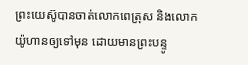ព្រះយេស៊ូបានចាត់លោកពេត្រុស និងលោកយ៉ូហានឲ្យទៅមុន ដោយមានព្រះបន្ទូ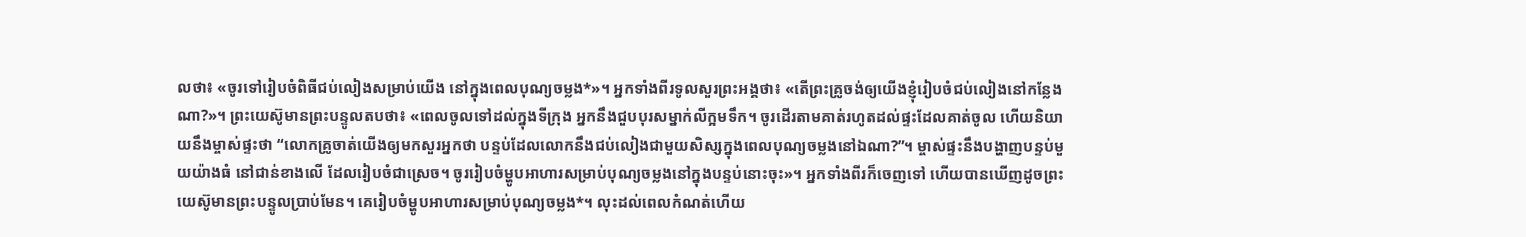លថា៖ «ចូរទៅរៀបចំពិធីជប់លៀងសម្រាប់យើង នៅក្នុងពេលបុណ្យចម្លង*»។ អ្នកទាំងពីរទូលសួរព្រះអង្គថា៖ «តើព្រះគ្រូចង់ឲ្យយើងខ្ញុំរៀបចំជប់លៀងនៅកន្លែងណា?»។ ព្រះយេស៊ូមានព្រះបន្ទូលតបថា៖ «ពេលចូលទៅដល់ក្នុងទីក្រុង អ្នកនឹងជួបបុរសម្នាក់លីក្អមទឹក។ ចូរដើរតាមគាត់រហូតដល់ផ្ទះដែលគាត់ចូល ហើយនិយាយនឹងម្ចាស់ផ្ទះថា “លោកគ្រូចាត់យើងឲ្យមកសួរអ្នកថា បន្ទប់ដែលលោកនឹងជប់លៀងជាមួយសិស្សក្នុងពេលបុណ្យចម្លងនៅឯណា?”។ ម្ចាស់ផ្ទះនឹងបង្ហាញបន្ទប់មួយយ៉ាងធំ នៅជាន់ខាងលើ ដែលរៀបចំជាស្រេច។ ចូររៀបចំម្ហូបអាហារសម្រាប់បុណ្យចម្លងនៅក្នុងបន្ទប់នោះចុះ»។ អ្នកទាំងពីរក៏ចេញទៅ ហើយបានឃើញដូចព្រះយេស៊ូមានព្រះបន្ទូលប្រាប់មែន។ គេរៀបចំម្ហូបអាហារសម្រាប់បុណ្យចម្លង*។ លុះដល់ពេលកំណត់ហើយ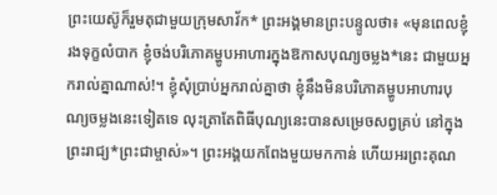ព្រះយេស៊ូក៏រួមតុជាមួយក្រុមសាវ័ក* ព្រះអង្គមានព្រះបន្ទូលថា៖ «មុនពេលខ្ញុំរងទុក្ខលំបាក ខ្ញុំចង់បរិភោគម្ហូបអាហារក្នុងឱកាសបុណ្យចម្លង*នេះ ជាមួយអ្នករាល់គ្នាណាស់!។ ខ្ញុំសុំប្រាប់អ្នករាល់គ្នាថា ខ្ញុំនឹងមិនបរិភោគម្ហូបអាហារបុណ្យចម្លងនេះទៀតទេ លុះត្រាតែពិធីបុណ្យនេះបានសម្រេចសព្វគ្រប់ នៅក្នុងព្រះរាជ្យ*ព្រះជាម្ចាស់»។ ព្រះអង្គយកពែងមួយមកកាន់ ហើយអរព្រះគុណ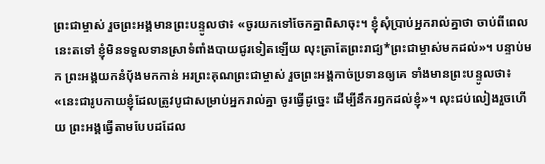ព្រះជាម្ចាស់ រួចព្រះអង្គមានព្រះបន្ទូលថា៖ «ចូរយកទៅចែកគ្នាពិសាចុះ។ ខ្ញុំសុំប្រាប់អ្នករាល់គ្នាថា ចាប់ពីពេលនេះតទៅ ខ្ញុំមិនទទួលទានស្រាទំពាំងបាយជូរទៀតឡើយ លុះត្រាតែព្រះរាជ្យ*ព្រះជាម្ចាស់មកដល់»។ បន្ទាប់មក ព្រះអង្គយកនំប៉័ងមកកាន់ អរព្រះគុណព្រះជាម្ចាស់ រួចព្រះអង្គកាច់ប្រទានឲ្យគេ ទាំងមានព្រះបន្ទូលថា៖ «នេះជារូបកាយខ្ញុំដែលត្រូវបូជាសម្រាប់អ្នករាល់គ្នា ចូរធ្វើដូច្នេះ ដើម្បីនឹករឭកដល់ខ្ញុំ»។ លុះជប់លៀងរួចហើយ ព្រះអង្គធ្វើតាមបែបដដែល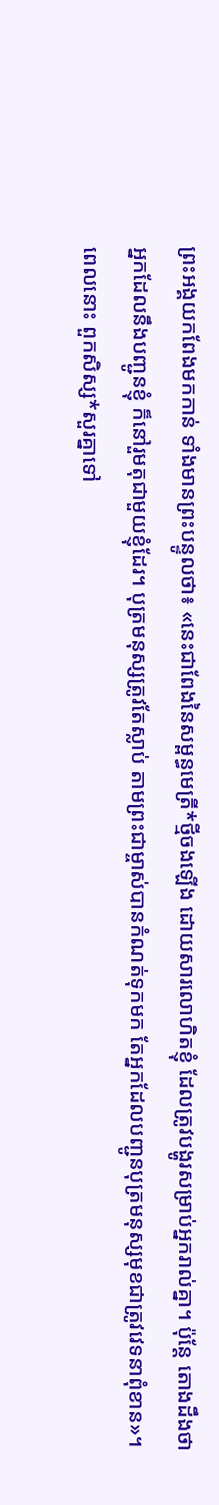ព្រះអង្គយកពែងមកកាន់ ទាំងមានព្រះបន្ទូលថា៖ «នេះជាពែងនៃសម្ពន្ធមេត្រី*ថ្មីចងឡើង ដោយសារលោហិតខ្ញុំ ដែលត្រូវបង្ហូរសម្រាប់អ្នករាល់គ្នា។ ប៉ុន្តែ តោងដឹងថា អ្នកដែលនឹងបញ្ជូនខ្ញុំ ក៏នៅរួមតុជាមួយខ្ញុំដែរ។ បុត្រមនុស្សត្រូវតែស្លាប់ តាមព្រះជាម្ចាស់បានកំណត់ទុកមក តែអ្នកដែលបញ្ជូនបុត្រមនុស្សមុខជាត្រូវវេទនាពុំខាន»។ ពេលនោះ ពួកសិស្ស*សួរគ្នាទៅ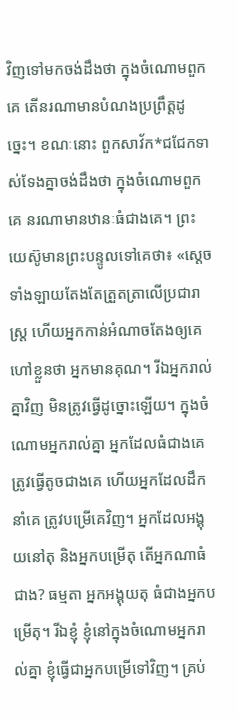វិញទៅមកចង់ដឹងថា ក្នុងចំណោមពួកគេ តើនរណាមានបំណងប្រព្រឹត្តដូច្នេះ។ ខណៈនោះ ពួកសាវ័ក*ជជែកទាស់ទែងគ្នាចង់ដឹងថា ក្នុងចំណោមពួកគេ នរណាមានឋានៈធំជាងគេ។ ព្រះយេស៊ូមានព្រះបន្ទូលទៅគេថា៖ «ស្ដេចទាំងឡាយតែងតែត្រួតត្រាលើប្រជារាស្ត្រ ហើយអ្នកកាន់អំណាចតែងឲ្យគេហៅខ្លួនថា អ្នកមានគុណ។ រីឯអ្នករាល់គ្នាវិញ មិនត្រូវធ្វើដូច្នោះឡើយ។ ក្នុងចំណោមអ្នករាល់គ្នា អ្នកដែលធំជាងគេ ត្រូវធ្វើតូចជាងគេ ហើយអ្នកដែលដឹកនាំគេ ត្រូវបម្រើគេវិញ។ អ្នកដែលអង្គុយនៅតុ និងអ្នកបម្រើតុ តើអ្នកណាធំជាង? ធម្មតា អ្នកអង្គុយតុ ធំជាងអ្នកបម្រើតុ។ រីឯខ្ញុំ ខ្ញុំនៅក្នុងចំណោមអ្នករាល់គ្នា ខ្ញុំធ្វើជាអ្នកបម្រើទៅវិញ។ គ្រប់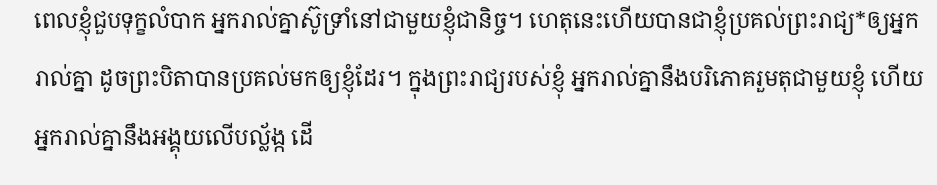ពេលខ្ញុំជួបទុក្ខលំបាក អ្នករាល់គ្នាស៊ូទ្រាំនៅជាមួយខ្ញុំជានិច្ច។ ហេតុនេះហើយបានជាខ្ញុំប្រគល់ព្រះរាជ្យ*ឲ្យអ្នករាល់គ្នា ដូចព្រះបិតាបានប្រគល់មកឲ្យខ្ញុំដែរ។ ក្នុងព្រះរាជ្យរបស់ខ្ញុំ អ្នករាល់គ្នានឹងបរិភោគរួមតុជាមួយខ្ញុំ ហើយអ្នករាល់គ្នានឹងអង្គុយលើបល្ល័ង្ក ដើ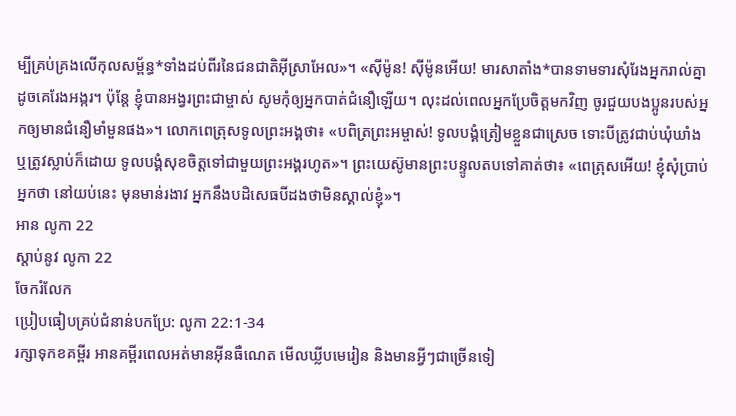ម្បីគ្រប់គ្រងលើកុលសម្ព័ន្ធ*ទាំងដប់ពីរនៃជនជាតិអ៊ីស្រាអែល»។ «ស៊ីម៉ូន! ស៊ីម៉ូនអើយ! មារសាតាំង*បានទាមទារសុំរែងអ្នករាល់គ្នា ដូចគេរែងអង្ករ។ ប៉ុន្តែ ខ្ញុំបានអង្វរព្រះជាម្ចាស់ សូមកុំឲ្យអ្នកបាត់ជំនឿឡើយ។ លុះដល់ពេលអ្នកប្រែចិត្តមកវិញ ចូរជួយបងប្អូនរបស់អ្នកឲ្យមានជំនឿមាំមួនផង»។ លោកពេត្រុសទូលព្រះអង្គថា៖ «បពិត្រព្រះអម្ចាស់! ទូលបង្គំត្រៀមខ្លួនជាស្រេច ទោះបីត្រូវជាប់ឃុំឃាំង ឬត្រូវស្លាប់ក៏ដោយ ទូលបង្គំសុខចិត្តទៅជាមួយព្រះអង្គរហូត»។ ព្រះយេស៊ូមានព្រះបន្ទូលតបទៅគាត់ថា៖ «ពេត្រុសអើយ! ខ្ញុំសុំប្រាប់អ្នកថា នៅយប់នេះ មុនមាន់រងាវ អ្នកនឹងបដិសេធបីដងថាមិនស្គាល់ខ្ញុំ»។
អាន លូកា 22
ស្ដាប់នូវ លូកា 22
ចែករំលែក
ប្រៀបធៀបគ្រប់ជំនាន់បកប្រែ: លូកា 22:1-34
រក្សាទុកខគម្ពីរ អានគម្ពីរពេលអត់មានអ៊ីនធឺណេត មើលឃ្លីបមេរៀន និងមានអ្វីៗជាច្រើនទៀ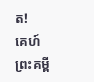ត!
គេហ៍
ព្រះគម្ពី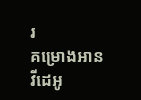រ
គម្រោងអាន
វីដេអូ